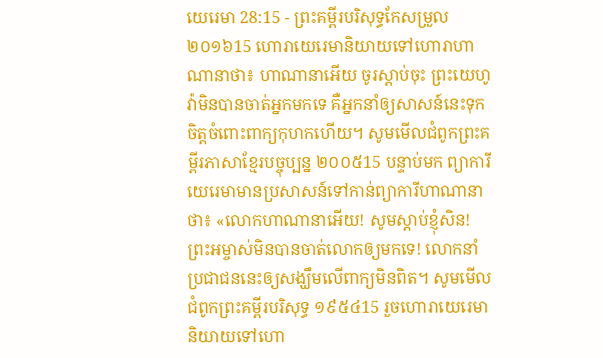យេរេមា 28:15 - ព្រះគម្ពីរបរិសុទ្ធកែសម្រួល ២០១៦15 ហោរាយេរេមានិយាយទៅហោរាហាណានាថា៖ ហាណានាអើយ ចូរស្តាប់ចុះ ព្រះយេហូវ៉ាមិនបានចាត់អ្នកមកទេ គឺអ្នកនាំឲ្យសាសន៍នេះទុកចិត្តចំពោះពាក្យកុហកហើយ។ សូមមើលជំពូកព្រះគម្ពីរភាសាខ្មែរបច្ចុប្បន្ន ២០០៥15 បន្ទាប់មក ព្យាការីយេរេមាមានប្រសាសន៍ទៅកាន់ព្យាការីហាណានាថា៖ «លោកហាណានាអើយ! សូមស្ដាប់ខ្ញុំសិន! ព្រះអម្ចាស់មិនបានចាត់លោកឲ្យមកទេ! លោកនាំប្រជាជននេះឲ្យសង្ឃឹមលើពាក្យមិនពិត។ សូមមើលជំពូកព្រះគម្ពីរបរិសុទ្ធ ១៩៥៤15 រួចហោរាយេរេមានិយាយទៅហោ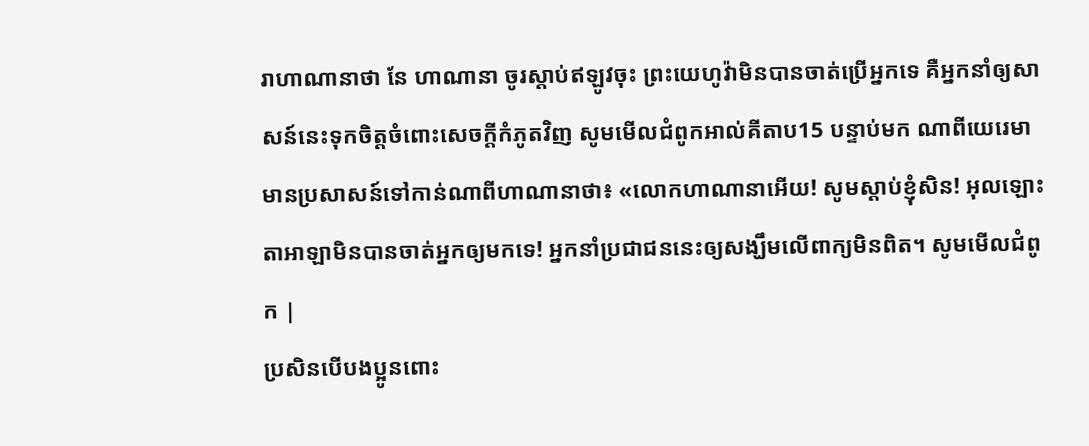រាហាណានាថា នែ ហាណានា ចូរស្តាប់ឥឡូវចុះ ព្រះយេហូវ៉ាមិនបានចាត់ប្រើអ្នកទេ គឺអ្នកនាំឲ្យសាសន៍នេះទុកចិត្តចំពោះសេចក្ដីកំភូតវិញ សូមមើលជំពូកអាល់គីតាប15 បន្ទាប់មក ណាពីយេរេមាមានប្រសាសន៍ទៅកាន់ណាពីហាណានាថា៖ «លោកហាណានាអើយ! សូមស្ដាប់ខ្ញុំសិន! អុលឡោះតាអាឡាមិនបានចាត់អ្នកឲ្យមកទេ! អ្នកនាំប្រជាជននេះឲ្យសង្ឃឹមលើពាក្យមិនពិត។ សូមមើលជំពូក |
ប្រសិនបើបងប្អូនពោះ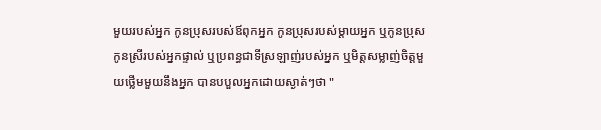មួយរបស់អ្នក កូនប្រុសរបស់ឪពុកអ្នក កូនប្រុសរបស់ម្ដាយអ្នក ឬកូនប្រុសកូនស្រីរបស់អ្នកផ្ទាល់ ឬប្រពន្ធជាទីស្រឡាញ់របស់អ្នក ឬមិត្តសម្លាញ់ចិត្តមួយថ្លើមមួយនឹងអ្នក បានបបួលអ្នកដោយស្ងាត់ៗថា "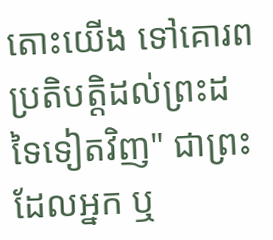តោះយើង ទៅគោរពប្រតិបត្តិដល់ព្រះដទៃទៀតវិញ" ជាព្រះដែលអ្នក ឬ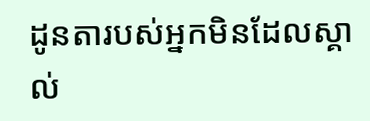ដូនតារបស់អ្នកមិនដែលស្គាល់